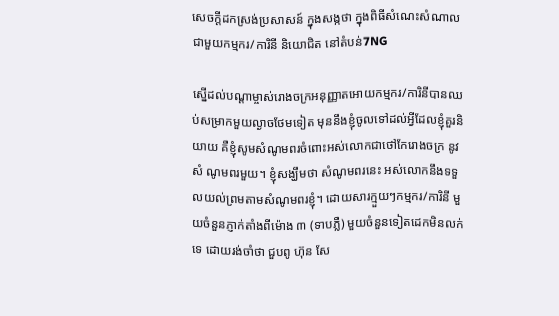សេចក្តីដកស្រង់ប្រសាសន៍ ក្នុងសង្កថា ក្នុងពិធីសំណេះសំណាលជាមួយកម្មករ/ការិនី និយោជិត នៅតំបន់7NG

ស្នើដល់បណ្តាម្ចាស់រោងចក្រអនុញ្ញាតអោយកម្មករ/ការិនីបានឈប់សម្រាកមួយល្ងាចថែមទៀត មុននឹងខ្ញុំចូលទៅដល់អ្វីដែលខ្ញុំគួរនិយាយ គឺខ្ញុំសូមសំណូមពរចំពោះអស់លោកជាថៅកែរោងចក្រ នូវសំ ណូមពរមួយ។ ខ្ញុំសង្ឃឹមថា សំណូមពរនេះ អស់លោកនឹងទទួលយល់ព្រមតាមសំណូមពរខ្ញុំ។ ដោយសារក្មួយៗកម្មករ/ការិនី មួយចំនួនភ្ញាក់តាំងពីម៉ោង ៣ (ទាបភ្លឺ) មួយចំនួនទៀតដេកមិនលក់ទេ ដោយរង់ចាំថា ជួបពូ ហ៊ុន សែ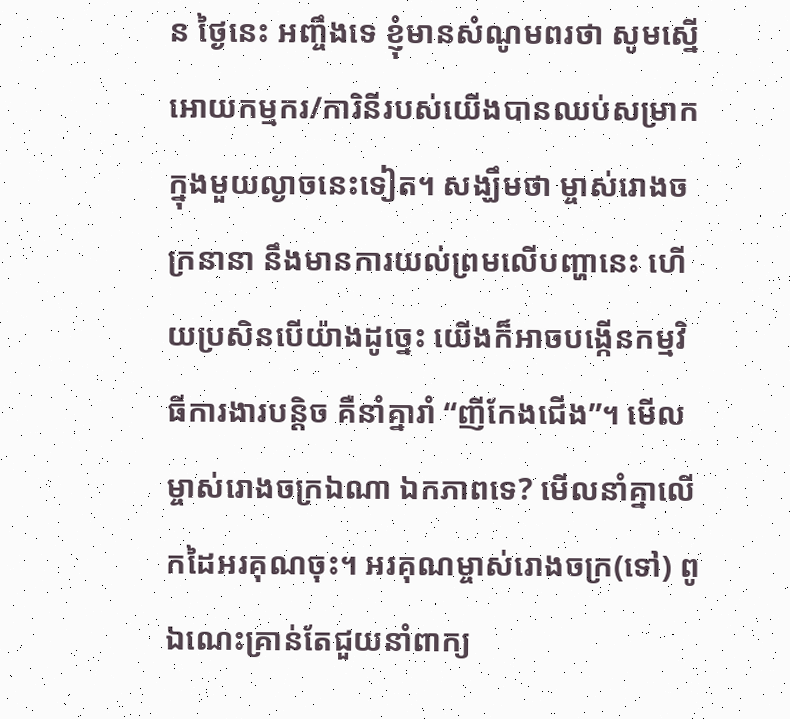ន ថ្ងៃនេះ អញ្ចឹងទេ ខ្ញុំមានសំណូមពរថា សូមស្នើអោយកម្មករ/ការិនីរបស់យើងបានឈប់សម្រាកក្នុងមួយល្ងាចនេះទៀត។ សង្ឃឹមថា ម្ចាស់រោងចក្រនានា នឹងមានការយល់ព្រមលើបញ្ហានេះ ហើយប្រសិនបើយ៉ាងដូច្នេះ យើងក៏អាចបង្កើនកម្មវិធីការងារបន្តិច គឺនាំគ្នារាំ “ញីកែងជើង”។ មើលម្ចាស់រោងចក្រឯណា ឯកភាពទេ? មើលនាំគ្នាលើកដៃអរគុណចុះ។ អរគុណម្ចាស់រោងចក្រ(ទៅ) ពូឯណេះគ្រាន់តែជួយនាំពាក្យ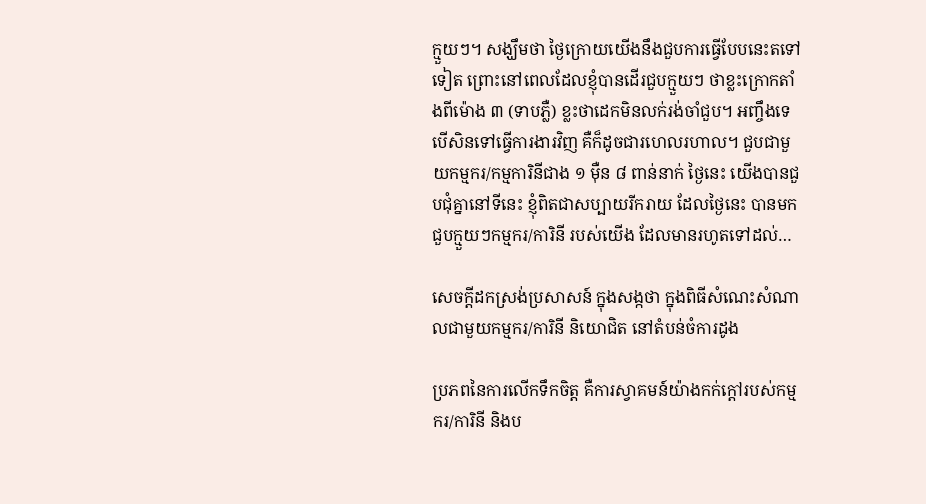ក្មួយៗ។ សង្ឃឹមថា ថ្ងៃក្រោយយើងនឹងជួបការធ្វើបែបនេះតទៅទៀត ព្រោះនៅពេលដែលខ្ញុំបានដើរជួបក្មួយៗ ថាខ្លះក្រោកតាំងពីម៉ោង ៣ (ទាបភ្លឺ) ខ្លះថាដេកមិនលក់រង់ចាំជួប។ អញ្ចឹងទេ បើសិនទៅធ្វើការងារវិញ គឺក៏ដូចជារហេលរហាល។ ជួបជាមួយកម្មករ/កម្មការិនីជាង ១ ម៉ឺន ៨ ពាន់នាក់ ថ្ងៃនេះ យើងបានជួបជុំគ្នានៅទីនេះ ខ្ញុំពិតជាសប្បាយរីករាយ ដែលថ្ងៃនេះ បានមកជួបក្មួយៗកម្មករ/ការិនី របស់យើង ដែលមានរហូតទៅដល់…

សេចក្តីដកស្រង់ប្រសាសន៍ ក្នុងសង្កថា ក្នុងពិធីសំណេះសំណាលជាមួយកម្មករ/ការិនី និយោជិត នៅតំបន់ចំការដូង

ប្រភពនៃការលើកទឹកចិត្ត គឺការស្វាគមន៍យ៉ាងកក់ក្ដៅរបស់កម្មករ/ការិនី និងប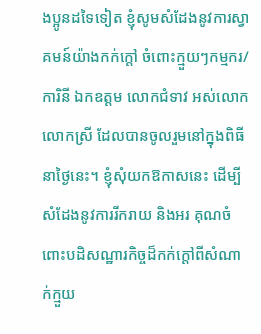ងប្អូនដទៃទៀត ខ្ញុំសូមសំដែងនូវការស្វាគមន៍យ៉ាងកក់ក្ដៅ ចំពោះក្មួយៗកម្មករ/ការិនី ឯកឧត្តម លោកជំទាវ អស់លោក លោកស្រី ដែលបានចូលរួមនៅក្នុងពិធីនាថ្ងៃនេះ។ ខ្ញុំសុំយកឱកាសនេះ ដើម្បីសំដែងនូវការរីករាយ និងអរ គុណចំពោះបដិសណ្ឋារកិច្ចដ៏កក់ក្ដៅពីសំណាក់ក្មួយ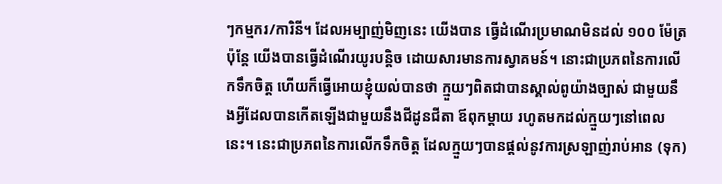ៗកម្មករ/ការិនី។ ដែលអម្បាញ់មិញនេះ យើងបាន ធ្វើដំណើរប្រមាណមិនដល់ ១០០ ម៉ែត្រ ប៉ុន្តែ យើងបានធ្វើដំណើរយូរបន្ដិច ដោយសារមានការស្វាគមន៍។ នោះជាប្រភពនៃការលើកទឹកចិត្ត ហើយក៏ធ្វើអោយខ្ញុំយល់បានថា ក្មួយៗពិតជាបានស្គាល់ពូយ៉ាងច្បាស់ ជាមួយនឹងអ្វីដែលបានកើតឡើងជាមួយនឹងជីដូនជីតា ឪពុកម្ដាយ រហូតមកដល់ក្មួយៗនៅពេលនេះ។ នេះជាប្រភពនៃការលើកទឹកចិត្ត ដែលក្មួយៗបានផ្ដល់នូវការស្រឡាញ់រាប់អាន (ទុក)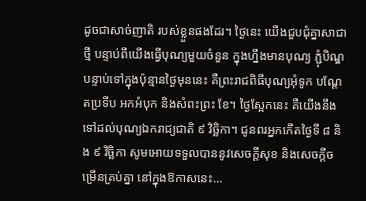ដូចជាសាច់ញាតិ របស់ខ្លួនផងដែរ។ ថ្ងៃនេះ យើងជួបជុំគ្នាសាជាថ្មី បន្ទាប់ពីយើងធ្វើបុណ្យមួយចំនួន ក្នុងហ្នឹងមានបុណ្យ ភ្ជុំបិណ្ឌ បន្ទាប់ទៅក្នុងប៉ុន្មានថ្ងៃមុននេះ គឺព្រះរាជពិធីបុណ្យអុំទូក បណ្ដែតប្រទីប អកអំបុក និងសំពះព្រះ ខែ។ ថ្ងៃស្អែកនេះ គឺយើងនឹងទៅដល់បុណ្យឯករាជ្យជាតិ ៩ វិច្ឆិកា។ ជូនពរអ្នកកើតថ្ងៃទី ៨ និង ៩ វិច្ឆិកា សូមអោយទទួលបាននូវសេចក្ដីសុខ និងសេចក្ដីចម្រើនគ្រប់គ្នា នៅក្នុងឱកាសនេះ…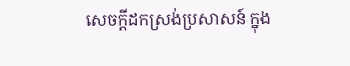សេចក្តីដកស្រង់ប្រសាសន៍ ក្នុង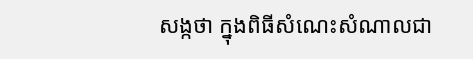សង្កថា ក្នុងពិធីសំណេះសំណាលជា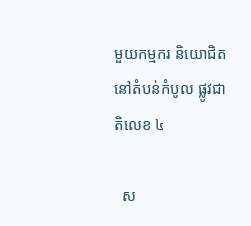មួយកម្មករ និយោជិត នៅតំបន់កំបូល ផ្លូវជាតិលេខ ៤

  ស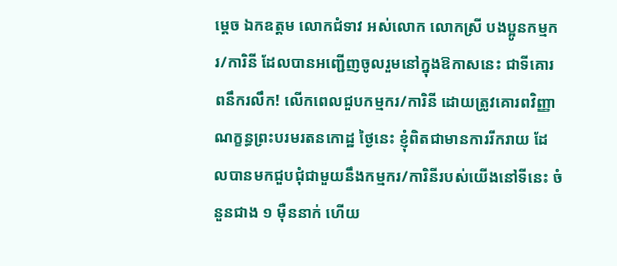ម្តេច ឯកឧត្តម លោកជំទាវ អស់លោក លោកស្រី បងប្អូនកម្មករ/ការិនី ដែលបានអញ្ជើញចូលរួមនៅក្នុងឱកាសនេះ ជាទីគោរពនឹករលឹក! លើកពេលជួបកម្មករ/ការិនី ដោយត្រូវគោរពវិញ្ញាណក្ខន្ធព្រះបរមរតនកោដ្ឋ ថ្ងៃនេះ ខ្ញុំពិតជាមានការរីករាយ ដែលបានមកជួបជុំជាមួយនឹងកម្មករ/ការិនីរបស់យើងនៅទីនេះ ចំនួនជាង ១ ម៉ឺននាក់ ហើយ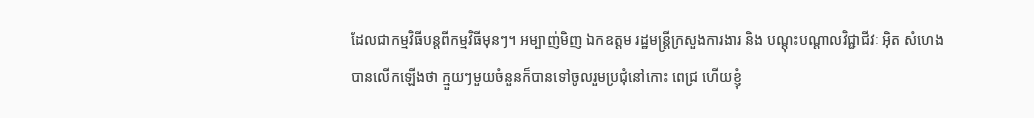ដែលជាកម្មវិធីបន្តពីកម្មវិធីមុនៗ។ អម្បាញ់មិញ ឯកឧត្តម រដ្ឋមន្ត្រីក្រសួងការងារ និង បណ្តុះបណ្តាលវិជ្ជាជីវៈ អ៊ិត សំហេង បានលើកឡើងថា ក្មួយៗមួយចំនួនក៏បានទៅចូលរួមប្រជុំនៅកោះ ពេជ្រ ហើយខ្ញុំ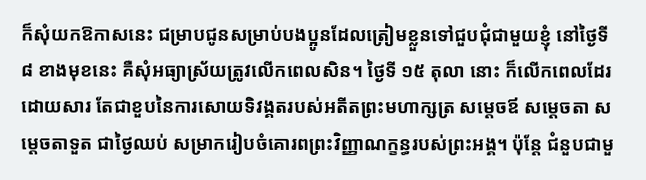ក៏សុំយកឱកាសនេះ ជម្រាបជូនសម្រាប់បងប្អូនដែលត្រៀមខ្លួនទៅជួបជុំជាមួយខ្ញុំ នៅថ្ងៃទី ៨ ខាងមុខនេះ គឺសុំអធ្យាស្រ័យត្រូវលើកពេលសិន។ ថ្ងៃទី ១៥ តុលា នោះ ក៏លើកពេលដែរ ដោយសារ តែជាខួបនៃការសោយទិវង្គតរបស់អតីតព្រះមហាក្សត្រ សម្តេចឪ សម្តេចតា សម្តេចតាទួត ជាថ្ងៃឈប់ សម្រាករៀបចំគោរពព្រះវិញ្ញាណក្ខន្ធរបស់ព្រះអង្គ។ ប៉ុន្តែ ជំនួបជាមួ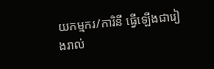យកម្មករ/ការិនី ធ្វើឡើងជារៀងរាល់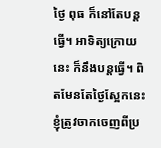ថ្ងៃ ពុធ ក៏នៅតែបន្តធ្វើ។ អាទិត្យក្រោយនេះ ក៏នឹងបន្តធ្វើ។ ពិតមែនតែថ្ងៃស្អែកនេះ ខ្ញុំត្រូវចាកចេញពីប្រ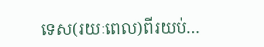ទេស(រយៈពេល)ពីរយប់…